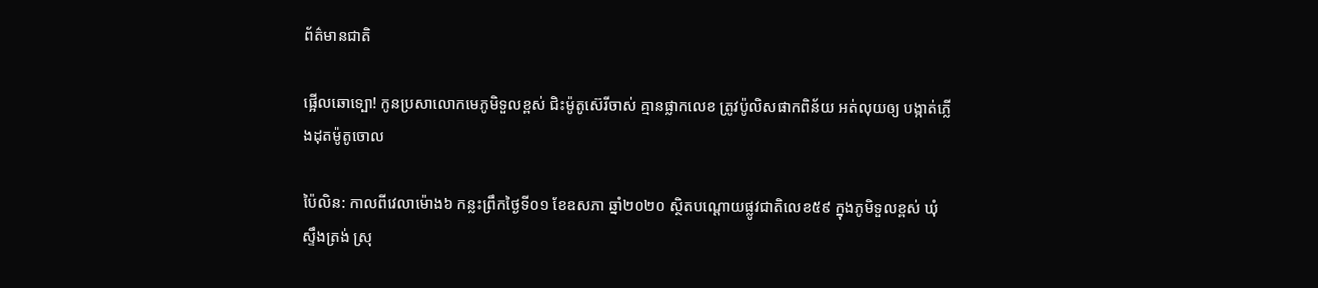ព័ត៌មានជាតិ

ផ្អើលឆោទ្បោ! កូនប្រសាលោកមេភូមិទួលខ្ពស់ ជិះម៉ូតូស៊េរីចាស់ គ្មានផ្លាកលេខ ត្រូវប៉ូលិសផាកពិន័យ អត់លុយឲ្យ បង្កាត់ភ្លើងដុតម៉ូតូចោល

ប៉ៃលិន: កាលពីវេលាម៉ោង៦ កន្លះព្រឹកថ្ងៃទី០១ ខែឧសភា ឆ្នាំ២០២០ ស្ថិតបណ្តោយផ្លូវជាតិលេខ៥៩ ក្នុងភូមិទួលខ្ពស់ ឃុំស្ទឹងត្រង់ ស្រុ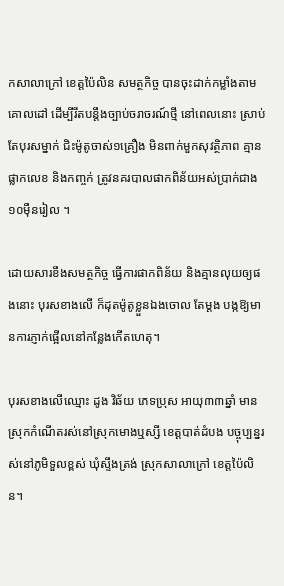កសាលាក្រៅ ខេត្តប៉ៃលិន សមត្ថកិច្ច បានចុះដាក់កម្លាំងតាមគោលដៅ ដើម្បីរឹតបន្តឹងច្បាប់ចរាចរណ៍ថ្មី នៅពេលនោះ ស្រាប់តែបុរសម្នាក់ ជិះម៉ូតូចាស់១គ្រឿង មិនពាក់មួកសុវត្ថិភាព គ្មានផ្លាកលេខ និងកញ្ចក់ ត្រូវនគរបាលផាកពិន័យអស់ប្រាក់ជាង១០ម៉ឺនរៀល ។

ដោយសារខឹងសមត្ថកិច្ច ធ្វើការផាកពិន័យ និងគ្មានលុយឲ្យផងនោះ បុរសខាងលើ ក៏ដុតម៉ូតូខ្លួនឯងចោល តែម្ដង បង្កឱ្យមានការភ្ញាក់ផ្អើលនៅកន្លែងកើតហេតុ។

បុរសខាងលើឈ្មោះ ដូង វិឆ័យ ភេទប្រុស អាយុ៣៣ឆ្នាំ មានស្រុកកំណើតរស់នៅស្រុកមោងឬស្សី ខេត្តបាត់ដំបង បច្ចុប្បន្នរស់នៅភូមិទួលខ្ពស់ ឃុំស្ទឹងត្រង់ ស្រុកសាលាក្រៅ ខេត្តប៉ៃលិន។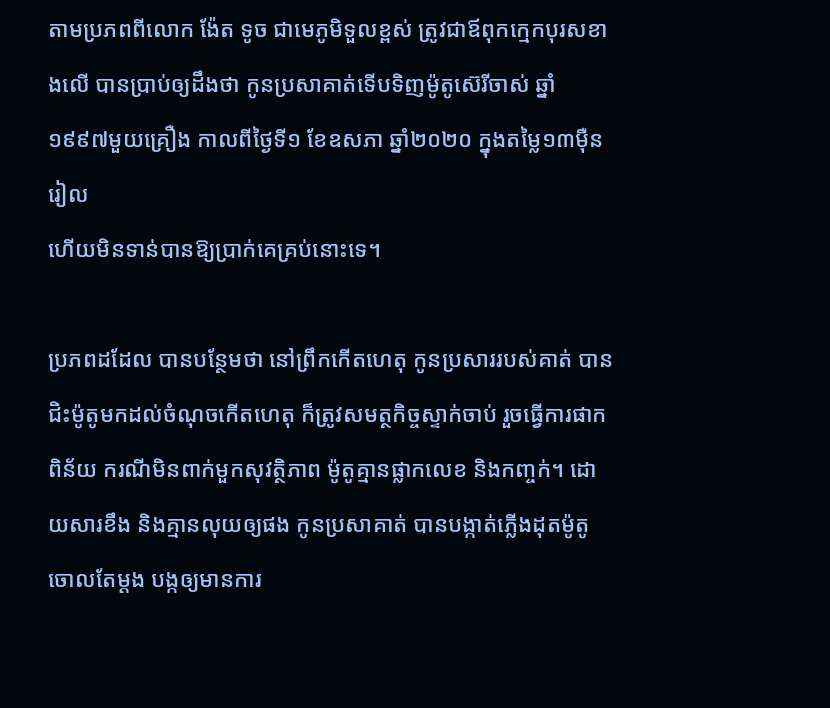តាមប្រភពពីលោក ង៉ែត ទូច ជាមេភូមិទួលខ្ពស់ ត្រូវជាឪពុកក្មេកបុរសខាងលើ បានប្រាប់ឲ្យដឹងថា កូនប្រសាគាត់ទើបទិញម៉ូតូស៊េរីចាស់ ឆ្នាំ១៩៩៧មួយគ្រឿង កាលពីថ្ងៃទី១ ខែឧសភា ឆ្នាំ២០២០ ក្នុងតម្លៃ១៣ម៉ឺនរៀល
ហើយមិនទាន់បានឱ្យប្រាក់គេគ្រប់នោះទេ។

ប្រភពដដែល បានបន្ថែមថា នៅព្រឹកកើតហេតុ កូនប្រសាររបស់គាត់ បានជិះម៉ូតូមកដល់ចំណុចកើតហេតុ ក៏ត្រូវសមត្ថកិច្ចស្ទាក់ចាប់ រួចធ្វើការផាកពិន័យ ករណីមិនពាក់មួកសុវត្ថិភាព ម៉ូតូគ្មានផ្លាកលេខ និងកញ្ចក់។ ដោយសារខឹង និងគ្មានលុយឲ្យផង កូនប្រសាគាត់ បានបង្កាត់ភ្លើងដុតម៉ូតូចោលតែម្ដង បង្កឲ្យមានការ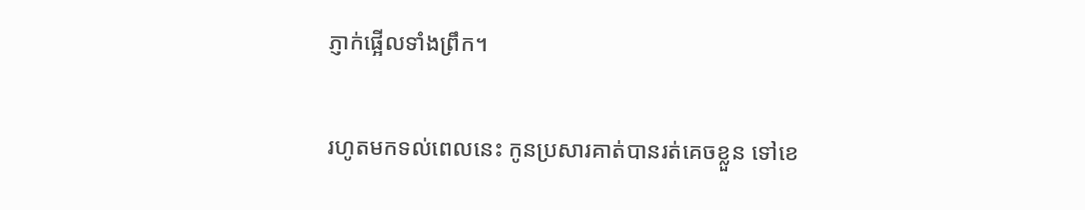ភ្ញាក់ផ្អើលទាំងព្រឹក។

រហូតមកទល់ពេលនេះ កូនប្រសារគាត់បានរត់គេចខ្លួន ទៅខេ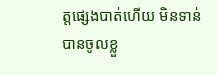ត្តផ្សេងបាត់ហើយ មិនទាន់បានចូលខ្លួ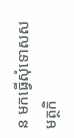ន មកធ្វើសុំទោសសមត្ថកិ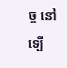ច្ច នៅទ្បើ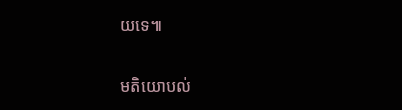យទេ៕

មតិយោបល់